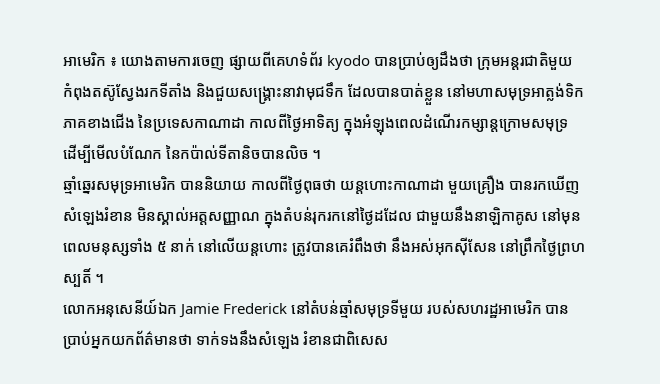អាមេរិក ៖ យោងតាមការចេញ ផ្សាយពីគេហទំព័រ kyodo បានប្រាប់ឲ្យដឹងថា ក្រុមអន្តរជាតិមួយ កំពុងតស៊ូស្វែងរកទីតាំង និងជួយសង្គ្រោះនាវាមុជទឹក ដែលបានបាត់ខ្លួន នៅមហាសមុទ្រអាត្លង់ទិក ភាគខាងជើង នៃប្រទេសកាណាដា កាលពីថ្ងៃអាទិត្យ ក្នុងអំឡុងពេលដំណើរកម្សាន្តក្រោមសមុទ្រ ដើម្បីមើលបំណែក នៃកប៉ាល់ទីតានិចបានលិច ។
ឆ្មាំឆ្នេរសមុទ្រអាមេរិក បាននិយាយ កាលពីថ្ងៃពុធថា យន្តហោះកាណាដា មួយគ្រឿង បានរកឃើញសំឡេងរំខាន មិនស្គាល់អត្តសញ្ញាណ ក្នុងតំបន់រុករកនៅថ្ងៃដដែល ជាមួយនឹងនាឡិកាគូស នៅមុនពេលមនុស្សទាំង ៥ នាក់ នៅលើយន្តហោះ ត្រូវបានគេរំពឹងថា នឹងអស់អុកស៊ីសែន នៅព្រឹកថ្ងៃព្រហស្បតិ៍ ។
លោកអនុសេនីយ៍ឯក Jamie Frederick នៅតំបន់ឆ្មាំសមុទ្រទីមួយ របស់សហរដ្ឋអាមេរិក បានប្រាប់អ្នកយកព័ត៌មានថា ទាក់ទងនឹងសំឡេង រំខានជាពិសេស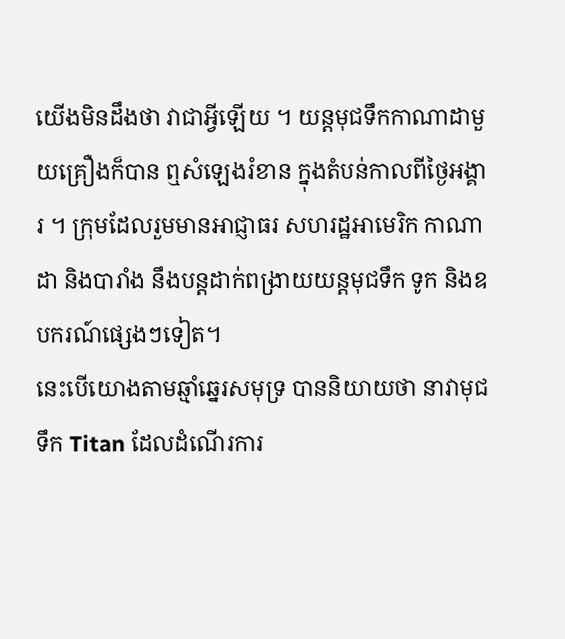យើងមិនដឹងថា វាជាអ្វីឡើយ ។ យន្តមុជទឹកកាណាដាមួយគ្រឿងក៏បាន ឮសំឡេងរំខាន ក្នុងតំបន់កាលពីថ្ងៃអង្គារ ។ ក្រុមដែលរួមមានអាជ្ញាធរ សហរដ្ឋអាមេរិក កាណាដា និងបារាំង នឹងបន្តដាក់ពង្រាយយន្តមុជទឹក ទូក និងឧបករណ៍ផ្សេងៗទៀត។
នេះបើយោងតាមឆ្មាំឆ្នេរសមុទ្រ បាននិយាយថា នាវាមុជទឹក Titan ដែលដំណើរការ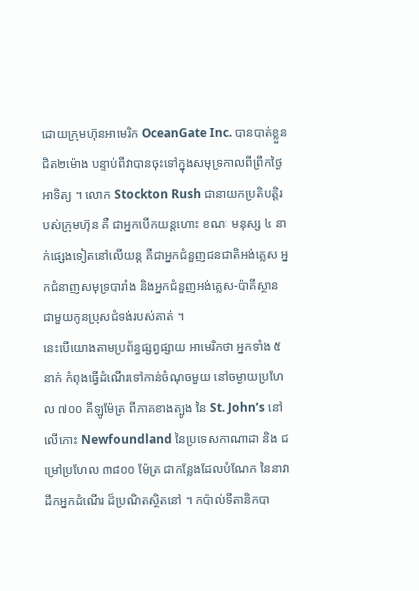ដោយក្រុមហ៊ុនអាមេរិក OceanGate Inc. បានបាត់ខ្លួនជិត២ម៉ោង បន្ទាប់ពីវាបានចុះទៅក្នុងសមុទ្រកាលពីព្រឹកថ្ងៃអាទិត្យ ។ លោក Stockton Rush ជានាយកប្រតិបត្តិរបស់ក្រុមហ៊ុន គឺ ជាអ្នកបើកយន្តហោះ ខណៈ មនុស្ស ៤ នាក់ផ្សេងទៀតនៅលើយន្ត គឺជាអ្នកជំនួញជនជាតិអង់គ្លេស អ្នកជំនាញសមុទ្របារាំង និងអ្នកជំនួញអង់គ្លេស-ប៉ាគីស្ថាន ជាមួយកូនប្រុសជំទង់របស់គាត់ ។
នេះបើយោងតាមប្រព័ន្ធផ្សព្វផ្សាយ អាមេរិកថា អ្នកទាំង ៥ នាក់ កំពុងធ្វើដំណើរទៅកាន់ចំណុចមួយ នៅចម្ងាយប្រហែល ៧០០ គីឡូម៉ែត្រ ពីភាគខាងត្បូង នៃ St. John’s នៅលើកោះ Newfoundland នៃប្រទេសកាណាដា និង ជម្រៅប្រហែល ៣៨០០ ម៉ែត្រ ជាកន្លែងដែលបំណែក នៃនាវាដឹកអ្នកដំណើរ ដ៏ប្រណិតស្ថិតនៅ ។ កប៉ាល់ទីតានិកបា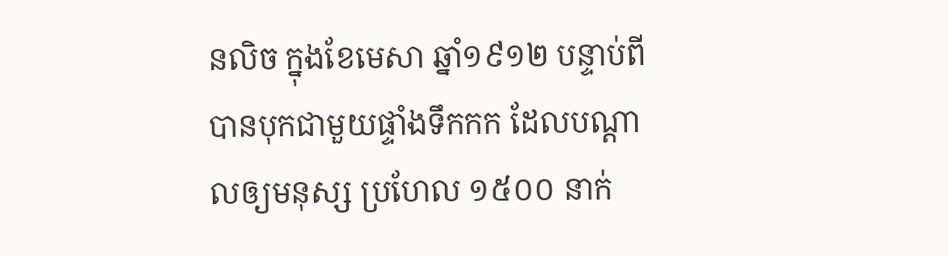នលិច ក្នុងខែមេសា ឆ្នាំ១៩១២ បន្ទាប់ពីបានបុកជាមួយផ្ទាំងទឹកកក ដែលបណ្តាលឲ្យមនុស្ស ប្រហែល ១៥០០ នាក់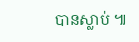បានស្លាប់ ៕